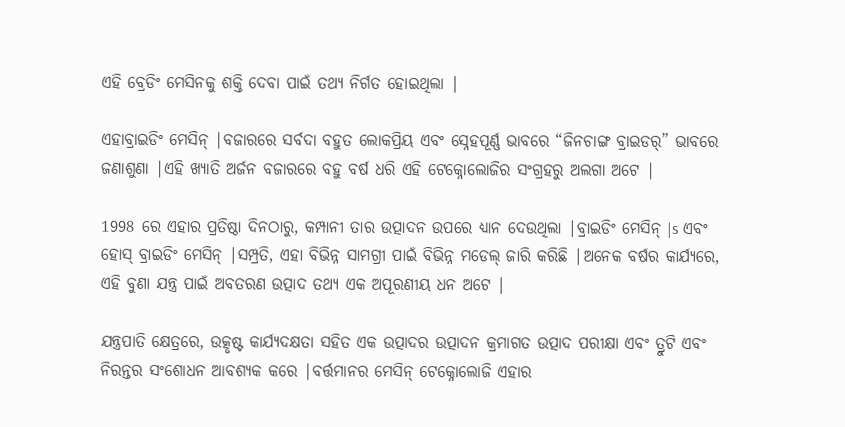ଏହି ବ୍ରେଡିଂ ମେସିନକୁ ଶକ୍ତି ଦେବା ପାଇଁ ତଥ୍ୟ ନିର୍ଗତ ହୋଇଥିଲା |

ଏହାବ୍ରାଇଡିଂ ମେସିନ୍ |ବଜାରରେ ସର୍ବଦା ବହୁତ ଲୋକପ୍ରିୟ ଏବଂ ସ୍ନେହପୂର୍ଣ୍ଣ ଭାବରେ “ଜିନଚାଙ୍ଗ ବ୍ରାଇଡର୍” ଭାବରେ ଜଣାଶୁଣା |ଏହି ଖ୍ୟାତି ଅର୍ଜନ ବଜାରରେ ବହୁ ବର୍ଷ ଧରି ଏହି ଟେକ୍ନୋଲୋଜିର ସଂଗ୍ରହରୁ ଅଲଗା ଅଟେ |

1998 ରେ ଏହାର ପ୍ରତିଷ୍ଠା ଦିନଠାରୁ, କମ୍ପାନୀ ତାର ଉତ୍ପାଦନ ଉପରେ ଧ୍ୟାନ ଦେଉଥିଲା |ବ୍ରାଇଡିଂ ମେସିନ୍ |s ଏବଂ ହୋସ୍ ବ୍ରାଇଡିଂ ମେସିନ୍ |ସମ୍ପ୍ରତି, ଏହା ବିଭିନ୍ନ ସାମଗ୍ରୀ ପାଇଁ ବିଭିନ୍ନ ମଡେଲ୍ ଜାରି କରିଛି |ଅନେକ ବର୍ଷର କାର୍ଯ୍ୟରେ, ଏହି ବୁଣା ଯନ୍ତ୍ର ପାଇଁ ଅବତରଣ ଉତ୍ପାଦ ତଥ୍ୟ ଏକ ଅପୂରଣୀୟ ଧନ ଅଟେ |

ଯନ୍ତ୍ରପାତି କ୍ଷେତ୍ରରେ, ଉତ୍କୃଷ୍ଟ କାର୍ଯ୍ୟଦକ୍ଷତା ସହିତ ଏକ ଉତ୍ପାଦର ଉତ୍ପାଦନ କ୍ରମାଗତ ଉତ୍ପାଦ ପରୀକ୍ଷା ଏବଂ ତ୍ରୁଟି ଏବଂ ନିରନ୍ତର ସଂଶୋଧନ ଆବଶ୍ୟକ କରେ |ବର୍ତ୍ତମାନର ମେସିନ୍ ଟେକ୍ନୋଲୋଜି ଏହାର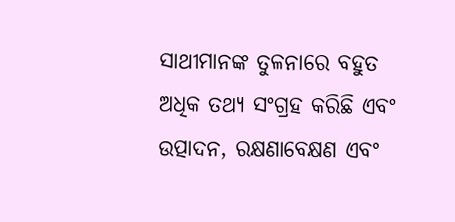ସାଥୀମାନଙ୍କ ତୁଳନାରେ ବହୁତ ଅଧିକ ତଥ୍ୟ ସଂଗ୍ରହ କରିଛି ଏବଂ ଉତ୍ପାଦନ, ରକ୍ଷଣାବେକ୍ଷଣ ଏବଂ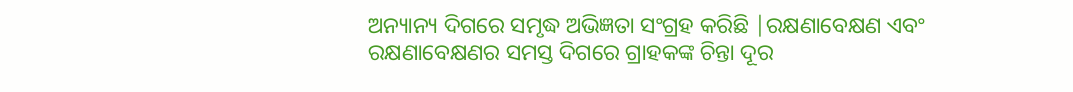ଅନ୍ୟାନ୍ୟ ଦିଗରେ ସମୃଦ୍ଧ ଅଭିଜ୍ଞତା ସଂଗ୍ରହ କରିଛି |ରକ୍ଷଣାବେକ୍ଷଣ ଏବଂ ରକ୍ଷଣାବେକ୍ଷଣର ସମସ୍ତ ଦିଗରେ ଗ୍ରାହକଙ୍କ ଚିନ୍ତା ଦୂର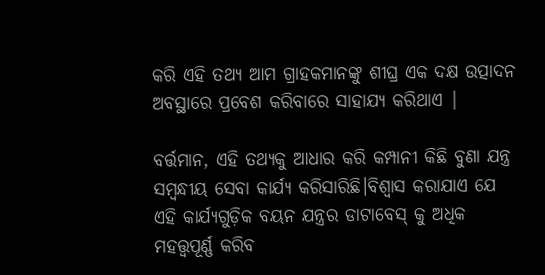କରି ଏହି ତଥ୍ୟ ଆମ ଗ୍ରାହକମାନଙ୍କୁ ଶୀଘ୍ର ଏକ ଦକ୍ଷ ଉତ୍ପାଦନ ଅବସ୍ଥାରେ ପ୍ରବେଶ କରିବାରେ ସାହାଯ୍ୟ କରିଥାଏ |

ବର୍ତ୍ତମାନ, ଏହି ତଥ୍ୟକୁ ଆଧାର କରି କମ୍ପାନୀ କିଛି ବୁଣା ଯନ୍ତ୍ର ସମ୍ବନ୍ଧୀୟ ସେବା କାର୍ଯ୍ୟ କରିସାରିଛି।ବିଶ୍ୱାସ କରାଯାଏ ଯେ ଏହି କାର୍ଯ୍ୟଗୁଡ଼ିକ ବୟନ ଯନ୍ତ୍ରର ଡାଟାବେସ୍ କୁ ଅଧିକ ମହତ୍ତ୍ୱପୂର୍ଣ୍ଣ କରିବ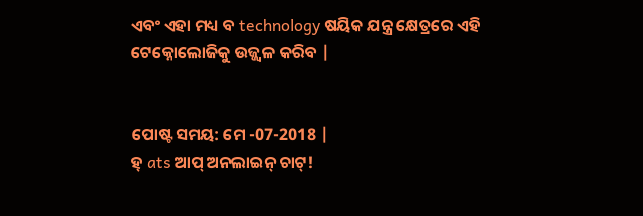ଏବଂ ଏହା ମଧ୍ୟ ବ technology ଷୟିକ ଯନ୍ତ୍ର କ୍ଷେତ୍ରରେ ଏହି ଟେକ୍ନୋଲୋଜିକୁ ଉଜ୍ଜ୍ୱଳ କରିବ |


ପୋଷ୍ଟ ସମୟ: ମେ -07-2018 |
ହ୍ ats ଆପ୍ ଅନଲାଇନ୍ ଚାଟ୍!